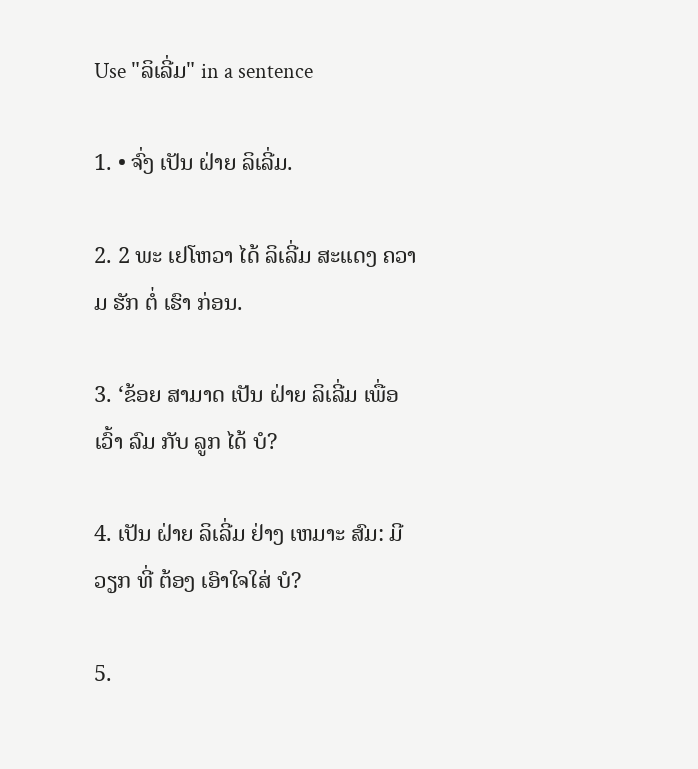Use "ລິເລີ່ມ" in a sentence

1. • ຈົ່ງ ເປັນ ຝ່າຍ ລິເລີ່ມ.

2. 2 ພະ ເຢໂຫວາ ໄດ້ ລິເລີ່ມ ສະແດງ ຄວາມ ຮັກ ຕໍ່ ເຮົາ ກ່ອນ.

3. ‘ຂ້ອຍ ສາມາດ ເປັນ ຝ່າຍ ລິເລີ່ມ ເພື່ອ ເວົ້າ ລົມ ກັບ ລູກ ໄດ້ ບໍ?

4. ເປັນ ຝ່າຍ ລິເລີ່ມ ຢ່າງ ເຫມາະ ສົມ: ມີ ວຽກ ທີ່ ຕ້ອງ ເອົາໃຈໃສ່ ບໍ?

5.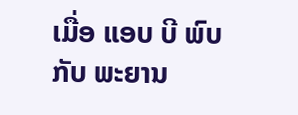ເມື່ອ ແອບ ບີ ພົບ ກັບ ພະຍານ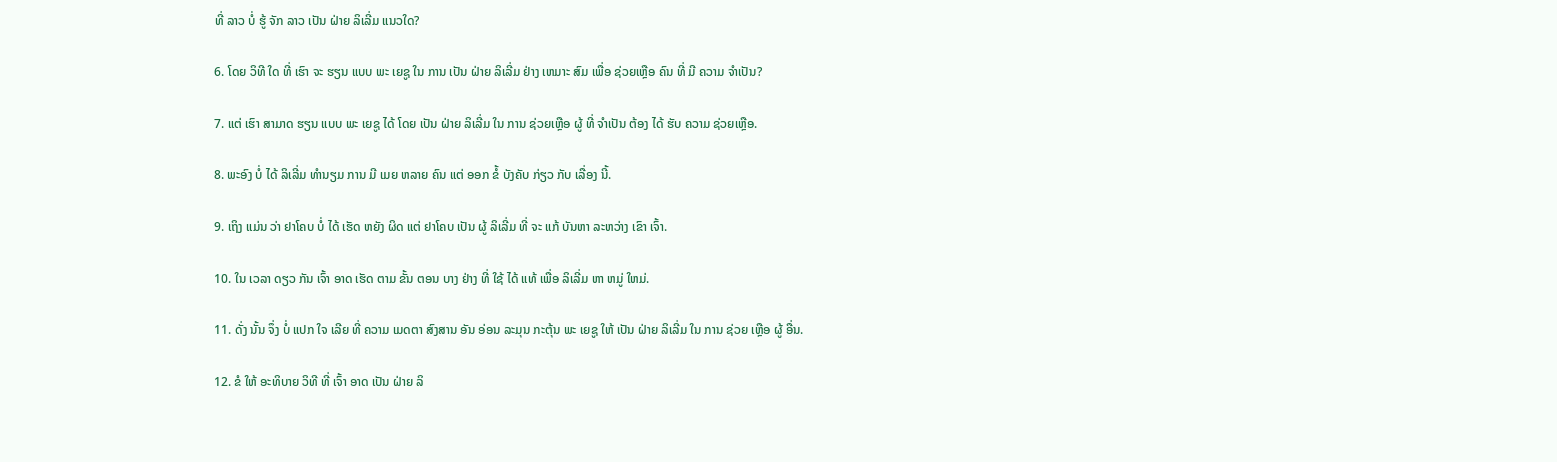ທີ່ ລາວ ບໍ່ ຮູ້ ຈັກ ລາວ ເປັນ ຝ່າຍ ລິເລີ່ມ ແນວໃດ?

6. ໂດຍ ວິທີ ໃດ ທີ່ ເຮົາ ຈະ ຮຽນ ແບບ ພະ ເຍຊູ ໃນ ການ ເປັນ ຝ່າຍ ລິເລີ່ມ ຢ່າງ ເຫມາະ ສົມ ເພື່ອ ຊ່ວຍເຫຼືອ ຄົນ ທີ່ ມີ ຄວາມ ຈໍາເປັນ?

7. ແຕ່ ເຮົາ ສາມາດ ຮຽນ ແບບ ພະ ເຍຊູ ໄດ້ ໂດຍ ເປັນ ຝ່າຍ ລິເລີ່ມ ໃນ ການ ຊ່ວຍເຫຼືອ ຜູ້ ທີ່ ຈໍາເປັນ ຕ້ອງ ໄດ້ ຮັບ ຄວາມ ຊ່ວຍເຫຼືອ.

8. ພະອົງ ບໍ່ ໄດ້ ລິເລີ່ມ ທໍານຽມ ການ ມີ ເມຍ ຫລາຍ ຄົນ ແຕ່ ອອກ ຂໍ້ ບັງຄັບ ກ່ຽວ ກັບ ເລື່ອງ ນີ້.

9. ເຖິງ ແມ່ນ ວ່າ ຢາໂຄບ ບໍ່ ໄດ້ ເຮັດ ຫຍັງ ຜິດ ແຕ່ ຢາໂຄບ ເປັນ ຜູ້ ລິເລີ່ມ ທີ່ ຈະ ແກ້ ບັນຫາ ລະຫວ່າງ ເຂົາ ເຈົ້າ.

10. ໃນ ເວລາ ດຽວ ກັນ ເຈົ້າ ອາດ ເຮັດ ຕາມ ຂັ້ນ ຕອນ ບາງ ຢ່າງ ທີ່ ໃຊ້ ໄດ້ ແທ້ ເພື່ອ ລິເລີ່ມ ຫາ ຫມູ່ ໃຫມ່.

11. ດັ່ງ ນັ້ນ ຈຶ່ງ ບໍ່ ແປກ ໃຈ ເລີຍ ທີ່ ຄວາມ ເມດຕາ ສົງສານ ອັນ ອ່ອນ ລະມຸນ ກະຕຸ້ນ ພະ ເຍຊູ ໃຫ້ ເປັນ ຝ່າຍ ລິເລີ່ມ ໃນ ການ ຊ່ວຍ ເຫຼືອ ຜູ້ ອື່ນ.

12. ຂໍ ໃຫ້ ອະທິບາຍ ວິທີ ທີ່ ເຈົ້າ ອາດ ເປັນ ຝ່າຍ ລິ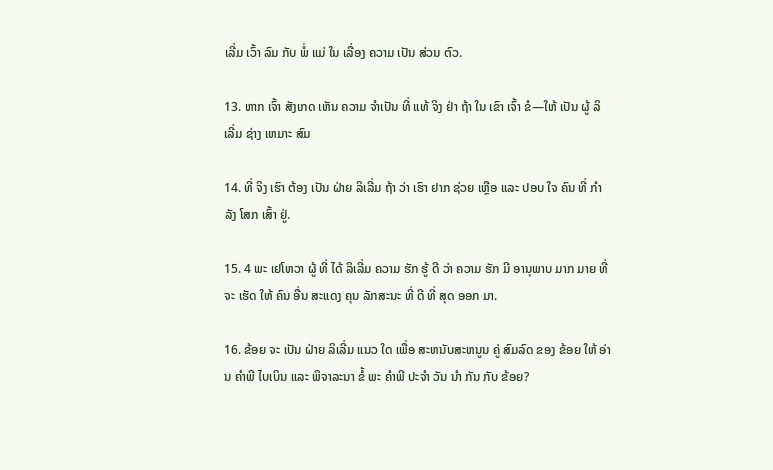ເລີ່ມ ເວົ້າ ລົມ ກັບ ພໍ່ ແມ່ ໃນ ເລື່ອງ ຄວາມ ເປັນ ສ່ວນ ຕົວ.

13. ຫາກ ເຈົ້າ ສັງເກດ ເຫັນ ຄວາມ ຈໍາເປັນ ທີ່ ແທ້ ຈິງ ຢ່າ ຖ້າ ໃນ ເຂົາ ເຈົ້າ ຂໍ—ໃຫ້ ເປັນ ຜູ້ ລິເລີ່ມ ຊ່າງ ເຫມາະ ສົມ

14. ທີ່ ຈິງ ເຮົາ ຕ້ອງ ເປັນ ຝ່າຍ ລິເລີ່ມ ຖ້າ ວ່າ ເຮົາ ຢາກ ຊ່ວຍ ເຫຼືອ ແລະ ປອບ ໃຈ ຄົນ ທີ່ ກໍາລັງ ໂສກ ເສົ້າ ຢູ່.

15. 4 ພະ ເຢໂຫວາ ຜູ້ ທີ່ ໄດ້ ລິເລີ່ມ ຄວາມ ຮັກ ຮູ້ ດີ ວ່າ ຄວາມ ຮັກ ມີ ອານຸພາບ ມາກ ມາຍ ທີ່ ຈະ ເຮັດ ໃຫ້ ຄົນ ອື່ນ ສະແດງ ຄຸນ ລັກສະນະ ທີ່ ດີ ທີ່ ສຸດ ອອກ ມາ.

16. ຂ້ອຍ ຈະ ເປັນ ຝ່າຍ ລິເລີ່ມ ແນວ ໃດ ເພື່ອ ສະຫນັບສະຫນູນ ຄູ່ ສົມລົດ ຂອງ ຂ້ອຍ ໃຫ້ ອ່ານ ຄໍາພີ ໄບເບິນ ແລະ ພິຈາລະນາ ຂໍ້ ພະ ຄໍາພີ ປະຈໍາ ວັນ ນໍາ ກັນ ກັບ ຂ້ອຍ?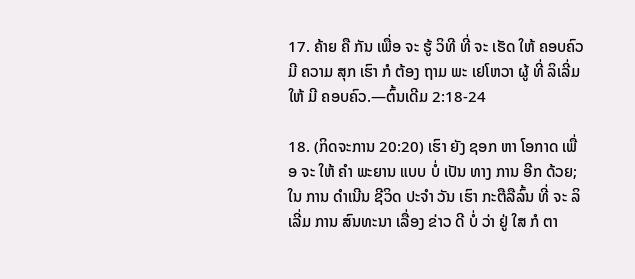17. ຄ້າຍ ຄື ກັນ ເພື່ອ ຈະ ຮູ້ ວິທີ ທີ່ ຈະ ເຮັດ ໃຫ້ ຄອບຄົວ ມີ ຄວາມ ສຸກ ເຮົາ ກໍ ຕ້ອງ ຖາມ ພະ ເຢໂຫວາ ຜູ້ ທີ່ ລິເລີ່ມ ໃຫ້ ມີ ຄອບຄົວ.—ຕົ້ນເດີມ 2:18-24

18. (ກິດຈະການ 20:20) ເຮົາ ຍັງ ຊອກ ຫາ ໂອກາດ ເພື່ອ ຈະ ໃຫ້ ຄໍາ ພະຍານ ແບບ ບໍ່ ເປັນ ທາງ ການ ອີກ ດ້ວຍ; ໃນ ການ ດໍາເນີນ ຊີວິດ ປະຈໍາ ວັນ ເຮົາ ກະຕືລືລົ້ນ ທີ່ ຈະ ລິເລີ່ມ ການ ສົນທະນາ ເລື່ອງ ຂ່າວ ດີ ບໍ່ ວ່າ ຢູ່ ໃສ ກໍ ຕາ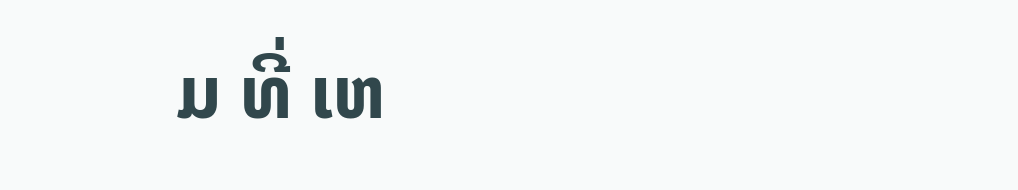ມ ທີ່ ເຫ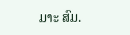ມາະ ສົມ.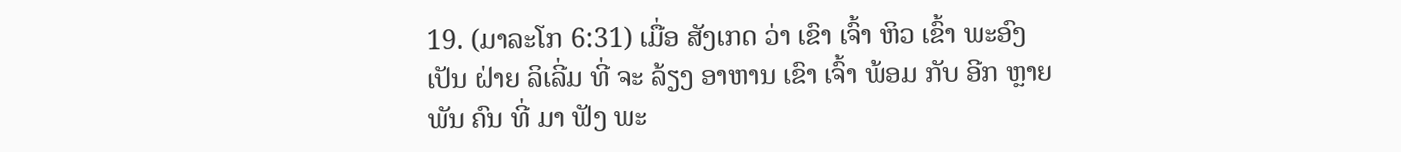19. (ມາລະໂກ 6:31) ເມື່ອ ສັງເກດ ວ່າ ເຂົາ ເຈົ້າ ຫິວ ເຂົ້າ ພະອົງ ເປັນ ຝ່າຍ ລິເລີ່ມ ທີ່ ຈະ ລ້ຽງ ອາຫານ ເຂົາ ເຈົ້າ ພ້ອມ ກັບ ອີກ ຫຼາຍ ພັນ ຄົນ ທີ່ ມາ ຟັງ ພະ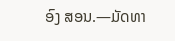ອົງ ສອນ.—ມັດທາ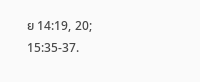ຍ 14:19, 20; 15:35-37.